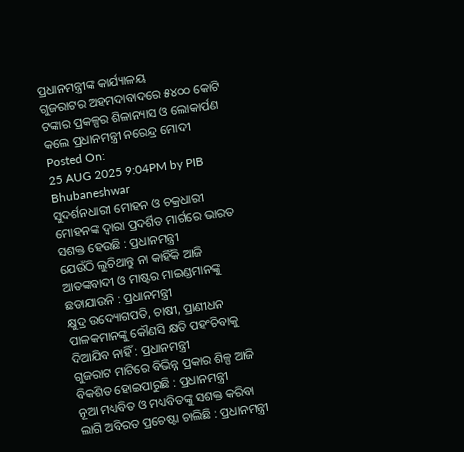ପ୍ରଧାନମନ୍ତ୍ରୀଙ୍କ କାର୍ଯ୍ୟାଳୟ
ଗୁଜରାଟର ଅହମଦାବାଦରେ ୫୪୦୦ କୋଟି ଟଙ୍କାର ପ୍ରକଳ୍ପର ଶିଳାନ୍ୟାସ ଓ ଲୋକାର୍ପଣ କଲେ ପ୍ରଧାନମନ୍ତ୍ରୀ ନରେନ୍ଦ୍ର ମୋଦୀ
Posted On:
25 AUG 2025 9:04PM by PIB Bhubaneshwar
ସୁଦର୍ଶନଧାରୀ ମୋହନ ଓ ଚକ୍ରଧାରୀ ମୋହନଙ୍କ ଦ୍ୱାରା ପ୍ରଦର୍ଶିତ ମାର୍ଗରେ ଭାରତ ସଶକ୍ତ ହେଉଛି : ପ୍ରଧାନମନ୍ତ୍ରୀ
ଯେଉଁଠି ଲୁଚିଥାନ୍ତୁ ନା କାହିଁକି ଆଜି ଆତଙ୍କବାଦୀ ଓ ମାଷ୍ଟର ମାଇଣ୍ଡମାନଙ୍କୁ ଛଡାଯାଉନି : ପ୍ରଧାନମନ୍ତ୍ରୀ
କ୍ଷୁଦ୍ର ଉଦ୍ୟୋଗପତି, ଚାଷୀ, ପ୍ରାଣୀଧନ ପାଳକମାନଙ୍କୁ କୌଣସି କ୍ଷତି ପହଂଚିବାକୁ ଦିଆଯିବ ନାହିଁ : ପ୍ରଧାନମନ୍ତ୍ରୀ
ଗୁଜରାଟ ମାଟିରେ ବିଭିନ୍ନ ପ୍ରକାର ଶିଳ୍ପ ଆଜି ବିକଶିତ ହୋଇପାରୁଛି : ପ୍ରଧାନମନ୍ତ୍ରୀ
ନୂଆ ମଧ୍ୟବିତ ଓ ମଧ୍ୟବିତଙ୍କୁ ସଶକ୍ତ କରିବା ଲାଗି ଅବିରତ ପ୍ରଚେଷ୍ଟା ଚାଲିଛି : ପ୍ରଧାନମନ୍ତ୍ରୀ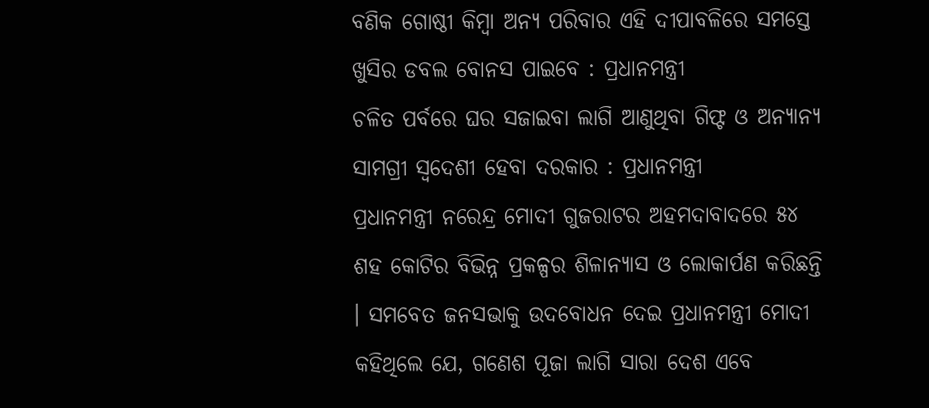ବଣିକ ଗୋଷ୍ଠୀ କିମ୍ବା ଅନ୍ୟ ପରିବାର ଏହି ଦୀପାବଳିରେ ସମସ୍ତେ ଖୁସିର ଡବଲ ବୋନସ ପାଇବେ : ପ୍ରଧାନମନ୍ତ୍ରୀ
ଚଳିତ ପର୍ବରେ ଘର ସଜାଇବା ଲାଗି ଆଣୁଥିବା ଗିଫ୍ଟ ଓ ଅନ୍ୟାନ୍ୟ ସାମଗ୍ରୀ ସ୍ୱଦେଶୀ ହେବା ଦରକାର : ପ୍ରଧାନମନ୍ତ୍ରୀ
ପ୍ରଧାନମନ୍ତ୍ରୀ ନରେନ୍ଦ୍ର ମୋଦୀ ଗୁଜରାଟର ଅହମଦାବାଦରେ ୫୪ ଶହ କୋଟିର ବିଭିନ୍ନ ପ୍ରକଳ୍ପର ଶିଳାନ୍ୟାସ ଓ ଲୋକାର୍ପଣ କରିଛନ୍ତି । ସମବେତ ଜନସଭାକୁ ଉଦବୋଧନ ଦେଇ ପ୍ରଧାନମନ୍ତ୍ରୀ ମୋଦୀ କହିଥିଲେ ଯେ, ଗଣେଶ ପୂଜା ଲାଗି ସାରା ଦେଶ ଏବେ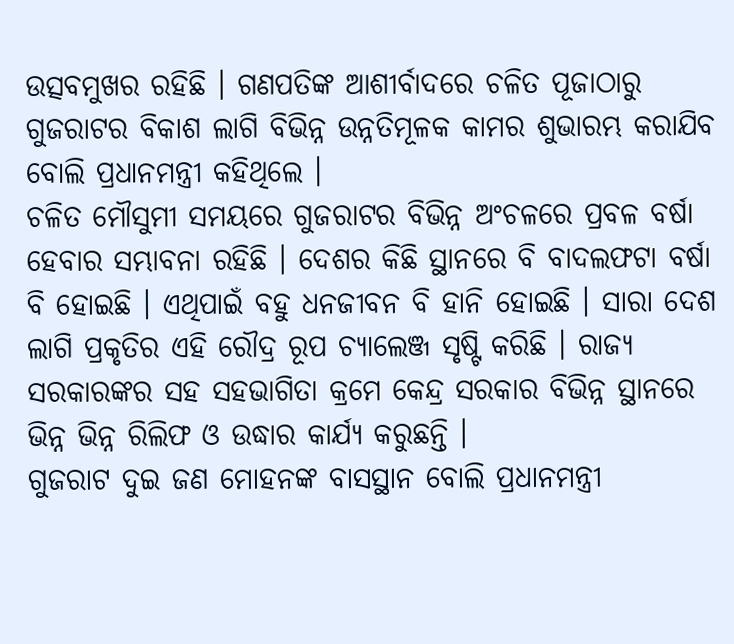ଉତ୍ସବମୁଖର ରହିଛି । ଗଣପତିଙ୍କ ଆଶୀର୍ବାଦରେ ଚଳିତ ପୂଜାଠାରୁ ଗୁଜରାଟର ବିକାଶ ଲାଗି ବିଭିନ୍ନ ଉନ୍ନତିମୂଳକ କାମର ଶୁଭାରମ୍ଭ କରାଯିବ ବୋଲି ପ୍ରଧାନମନ୍ତ୍ରୀ କହିଥିଲେ ।
ଚଳିତ ମୌସୁମୀ ସମୟରେ ଗୁଜରାଟର ବିଭିନ୍ନ ଅଂଚଳରେ ପ୍ରବଳ ବର୍ଷା ହେବାର ସମ୍ଭାବନା ରହିଛି । ଦେଶର କିଛି ସ୍ଥାନରେ ବି ବାଦଲଫଟା ବର୍ଷା ବି ହୋଇଛି । ଏଥିପାଇଁ ବହୁ ଧନଜୀବନ ବି ହାନି ହୋଇଛି । ସାରା ଦେଶ ଲାଗି ପ୍ରକୃତିର ଏହି ରୌଦ୍ର ରୂପ ଚ୍ୟାଲେଞ୍ଜ ସୃଷ୍ଟି କରିଛି । ରାଜ୍ୟ ସରକାରଙ୍କର ସହ ସହଭାଗିତା କ୍ରମେ କେନ୍ଦ୍ର ସରକାର ବିଭିନ୍ନ ସ୍ଥାନରେ ଭିନ୍ନ ଭିନ୍ନ ରିଲିଫ ଓ ଉଦ୍ଧାର କାର୍ଯ୍ୟ କରୁଛନ୍ତି ।
ଗୁଜରାଟ ଦୁଇ ଜଣ ମୋହନଙ୍କ ବାସସ୍ଥାନ ବୋଲି ପ୍ରଧାନମନ୍ତ୍ରୀ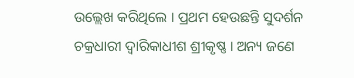ଉଲ୍ଲେଖ କରିଥିଲେ । ପ୍ରଥମ ହେଉଛନ୍ତି ସୁଦର୍ଶନ ଚକ୍ରଧାରୀ ଦ୍ୱାରିକାଧୀଶ ଶ୍ରୀକୃଷ୍ଣ । ଅନ୍ୟ ଜଣେ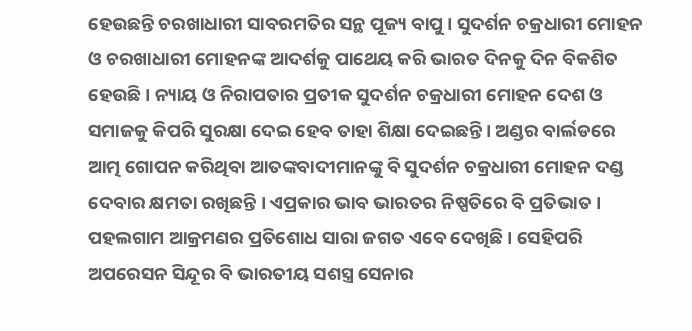ହେଉଛନ୍ତି ଚରଖାଧାରୀ ସାବରମତିର ସନ୍ଥ ପୂଜ୍ୟ ବାପୁ । ସୁଦର୍ଶନ ଚକ୍ରଧାରୀ ମୋହନ ଓ ଚରଖାଧାରୀ ମୋହନଙ୍କ ଆଦର୍ଶକୁ ପାଥେୟ କରି ଭାରତ ଦିନକୁ ଦିନ ବିକଶିତ ହେଉଛି । ନ୍ୟାୟ ଓ ନିରାପତାର ପ୍ରତୀକ ସୁଦର୍ଶନ ଚକ୍ରଧାରୀ ମୋହନ ଦେଶ ଓ ସମାଜକୁ କିପରି ସୁରକ୍ଷା ଦେଇ ହେବ ତାହା ଶିକ୍ଷା ଦେଇଛନ୍ତି । ଅଣ୍ଡର ବାର୍ଲଡରେ ଆତ୍ମ ଗୋପନ କରିଥିବା ଆତଙ୍କବାଦୀମାନଙ୍କୁ ବି ସୁଦର୍ଶନ ଚକ୍ରଧାରୀ ମୋହନ ଦଣ୍ଡ ଦେବାର କ୍ଷମତା ରଖିଛନ୍ତି । ଏପ୍ରକାର ଭାବ ଭାରତର ନିଷ୍ପତିରେ ବି ପ୍ରତିଭାତ । ପହଲଗାମ ଆକ୍ରମଣର ପ୍ରତିଶୋଧ ସାରା ଜଗତ ଏବେ ଦେଖିଛି । ସେହିପରି ଅପରେସନ ସିନ୍ଦୂର ବି ଭାରତୀୟ ସଶସ୍ତ୍ର ସେନାର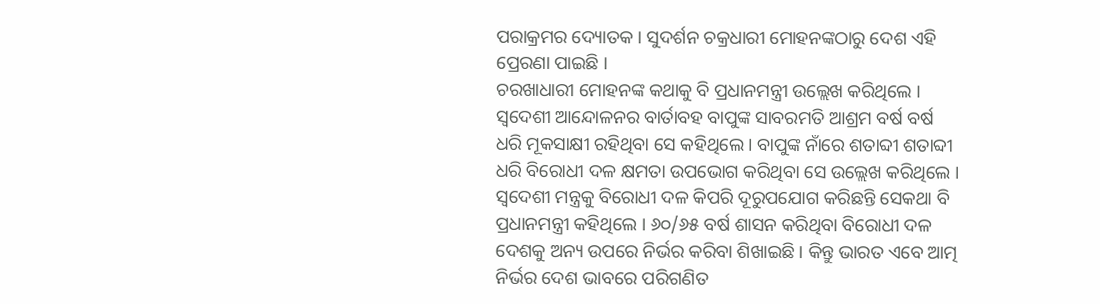ପରାକ୍ରମର ଦ୍ୟୋତକ । ସୁଦର୍ଶନ ଚକ୍ରଧାରୀ ମୋହନଙ୍କଠାରୁ ଦେଶ ଏହି ପ୍ରେରଣା ପାଇଛି ।
ଚରଖାଧାରୀ ମୋହନଙ୍କ କଥାକୁ ବି ପ୍ରଧାନମନ୍ତ୍ରୀ ଉଲ୍ଲେଖ କରିଥିଲେ । ସ୍ୱଦେଶୀ ଆନ୍ଦୋଳନର ବାର୍ତାବହ ବାପୁଙ୍କ ସାବରମତି ଆଶ୍ରମ ବର୍ଷ ବର୍ଷ ଧରି ମୂକସାକ୍ଷୀ ରହିଥିବା ସେ କହିଥିଲେ । ବାପୁଙ୍କ ନାଁରେ ଶତାବ୍ଦୀ ଶତାବ୍ଦୀ ଧରି ବିରୋଧୀ ଦଳ କ୍ଷମତା ଉପଭୋଗ କରିଥିବା ସେ ଉଲ୍ଲେଖ କରିଥିଲେ । ସ୍ୱଦେଶୀ ମନ୍ତ୍ରକୁ ବିରୋଧୀ ଦଳ କିପରି ଦୂରୁପଯୋଗ କରିଛନ୍ତି ସେକଥା ବି ପ୍ରଧାନମନ୍ତ୍ରୀ କହିଥିଲେ । ୬୦/୬୫ ବର୍ଷ ଶାସନ କରିଥିବା ବିରୋଧୀ ଦଳ ଦେଶକୁ ଅନ୍ୟ ଉପରେ ନିର୍ଭର କରିବା ଶିଖାଇଛି । କିନ୍ତୁ ଭାରତ ଏବେ ଆତ୍ମ ନିର୍ଭର ଦେଶ ଭାବରେ ପରିଗଣିତ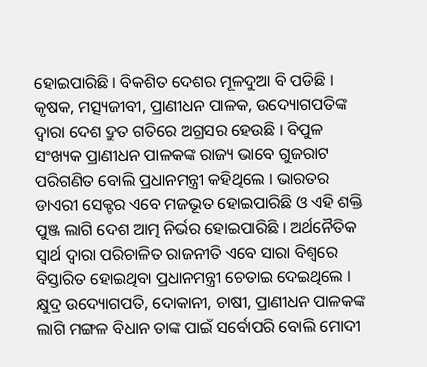ହୋଇପାରିଛି । ବିକଶିତ ଦେଶର ମୂଳଦୁଆ ବି ପଡିଛି । କୃଷକ, ମତ୍ସ୍ୟଜୀବୀ, ପ୍ରାଣୀଧନ ପାଳକ, ଉଦ୍ୟୋଗପତିଙ୍କ ଦ୍ୱାରା ଦେଶ ଦ୍ରୁତ ଗତିରେ ଅଗ୍ରସର ହେଉଛି । ବିପୁଳ ସଂଖ୍ୟକ ପ୍ରାଣୀଧନ ପାଳକଙ୍କ ରାଜ୍ୟ ଭାବେ ଗୁଜରାଟ ପରିଗଣିତ ବୋଲି ପ୍ରଧାନମନ୍ତ୍ରୀ କହିଥିଲେ । ଭାରତର ଡାଏରୀ ସେକ୍ଟର ଏବେ ମଜଭୂତ ହୋଇପାରିଛି ଓ ଏହି ଶକ୍ତି ପୁଞ୍ଜ ଲାଗି ଦେଶ ଆତ୍ମ ନିର୍ଭର ହୋଇପାରିଛି । ଅର୍ଥନୈତିକ ସ୍ୱାର୍ଥ ଦ୍ୱାରା ପରିଚାଳିତ ରାଜନୀତି ଏବେ ସାରା ବିଶ୍ୱରେ ବିସ୍ତାରିତ ହୋଇଥିବା ପ୍ରଧାନମନ୍ତ୍ରୀ ଚେତାଇ ଦେଇଥିଲେ । କ୍ଷୁଦ୍ର ଉଦ୍ୟୋଗପତି, ଦୋକାନୀ, ଚାଷୀ, ପ୍ରାଣୀଧନ ପାଳକଙ୍କ ଲାଗି ମଙ୍ଗଳ ବିଧାନ ତାଙ୍କ ପାଇଁ ସର୍ବୋପରି ବୋଲି ମୋଦୀ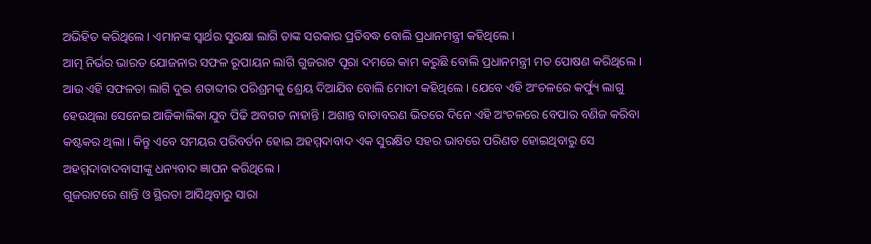ଅଭିହିତ କରିଥିଲେ । ଏମାନଙ୍କ ସ୍ୱାର୍ଥର ସୁରକ୍ଷା ଲାଗି ତାଙ୍କ ସରକାର ପ୍ରତିବଦ୍ଧ ବୋଲି ପ୍ରଧାନମନ୍ତ୍ରୀ କହିଥିଲେ ।
ଆତ୍ମ ନିର୍ଭର ଭାରତ ଯୋଜନାର ସଫଳ ରୂପାୟନ ଲାଗି ଗୁଜରାଟ ପୂରା ଦମରେ କାମ କରୁଛି ବୋଲି ପ୍ରଧାନମନ୍ତ୍ରୀ ମତ ପୋଷଣ କରିଥିଲେ । ଆଉ ଏହି ସଫଳତା ଲାଗି ଦୁଇ ଶତାବ୍ଦୀର ପରିଶ୍ରମକୁ ଶ୍ରେୟ ଦିଆଯିବ ବୋଲି ମୋଦୀ କହିଥିଲେ । ଯେବେ ଏହି ଅଂଚଳରେ କର୍ଫ୍ୟୁ ଲାଗୁ ହେଉଥିଲା ସେନେଇ ଆଜିକାଲିକା ଯୁବ ପିଢି ଅବଗତ ନାହାନ୍ତି । ଅଶାନ୍ତ ବାତାବରଣ ଭିତରେ ଦିନେ ଏହି ଅଂଚଳରେ ବେପାର ବଣିଜ କରିବା କଷ୍ଟକର ଥିଲା । କିନ୍ତୁ ଏବେ ସମୟର ପରିବର୍ତନ ହୋଇ ଅହମ୍ମଦାବାଦ ଏକ ସୁରକ୍ଷିତ ସହର ଭାବରେ ପରିଣତ ହୋଇଥିବାରୁ ସେ ଅହମ୍ମଦାବାଦବାସୀଙ୍କୁ ଧନ୍ୟବାଦ ଜ୍ଞାପନ କରିଥିଲେ ।
ଗୁଜରାଟରେ ଶାନ୍ତି ଓ ସ୍ଥିରତା ଆସିଥିବାରୁ ସାରା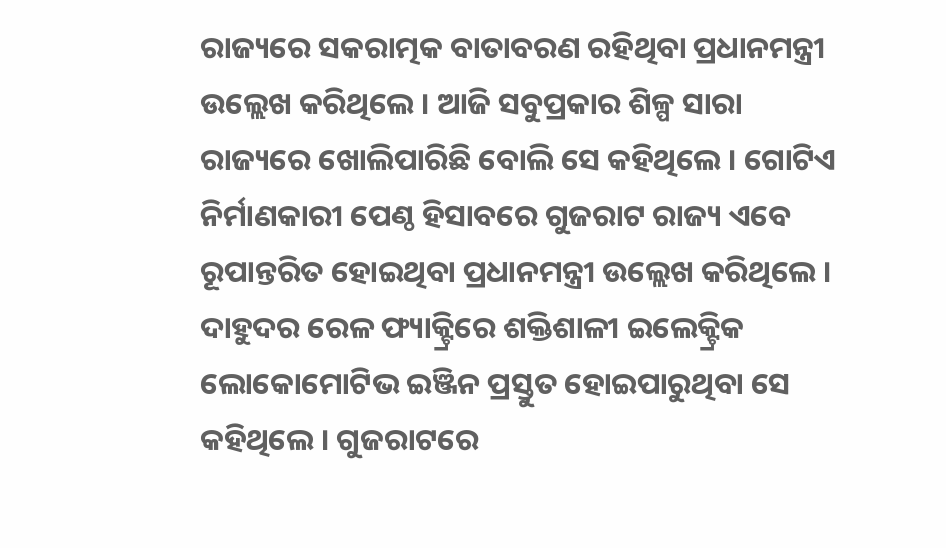ରାଜ୍ୟରେ ସକରାତ୍ମକ ବାତାବରଣ ରହିଥିବା ପ୍ରଧାନମନ୍ତ୍ରୀ ଉଲ୍ଲେଖ କରିଥିଲେ । ଆଜି ସବୁପ୍ରକାର ଶିଳ୍ପ ସାରା ରାଜ୍ୟରେ ଖୋଲିପାରିଛି ବୋଲି ସେ କହିଥିଲେ । ଗୋଟିଏ ନିର୍ମାଣକାରୀ ପେଣ୍ଠ ହିସାବରେ ଗୁଜରାଟ ରାଜ୍ୟ ଏବେ ରୂପାନ୍ତରିତ ହୋଇଥିବା ପ୍ରଧାନମନ୍ତ୍ରୀ ଉଲ୍ଲେଖ କରିଥିଲେ । ଦାହୁଦର ରେଳ ଫ୍ୟାକ୍ଟ୍ରିରେ ଶକ୍ତିଶାଳୀ ଇଲେକ୍ଟ୍ରିକ ଲୋକୋମୋଟିଭ ଇଞ୍ଜିନ ପ୍ରସ୍ତୁତ ହୋଇପାରୁଥିବା ସେ କହିଥିଲେ । ଗୁଜରାଟରେ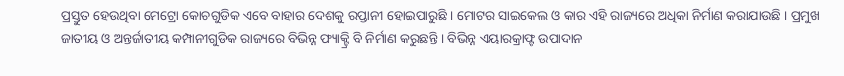ପ୍ରସ୍ତୁତ ହେଉଥିବା ମେଟ୍ରୋ କୋଚଗୁଡିକ ଏବେ ବାହାର ଦେଶକୁ ରପ୍ତାନୀ ହୋଇପାରୁଛି । ମୋଟର ସାଇକେଲ ଓ କାର ଏହି ରାଜ୍ୟରେ ଅଧିକା ନିର୍ମାଣ କରାଯାଉଛି । ପ୍ରମୁଖ ଜାତୀୟ ଓ ଅନ୍ତର୍ଜାତୀୟ କମ୍ପାନୀଗୁଡିକ ରାଜ୍ୟରେ ବିଭିନ୍ନ ଫ୍ୟାକ୍ଟ୍ରି ବି ନିର୍ମାଣ କରୁଛନ୍ତି । ବିଭିନ୍ନ ଏୟାରକ୍ରାଫ୍ଟ ଉପାଦାନ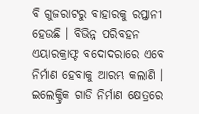ବି ଗୁଜରାଟରୁ ବାହାରକୁ ରପ୍ତାନୀ ହେଉଛି । ବିଭିନ୍ନ ପରିବହନ ଏୟାରକ୍ରାଫ୍ଟ ବଦୋଦରାରେ ଏବେ ନିର୍ମାଣ ହେବାକୁ ଆରମ୍ଭ କଲାଣି । ଇଲେକ୍ଟ୍ରିକ ଗାଡି ନିର୍ମାଣ କ୍ଷେତ୍ରରେ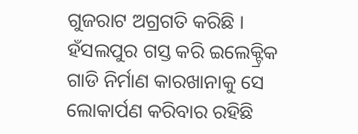ଗୁଜରାଟ ଅଗ୍ରଗତି କରିଛି । ହଁସଲପୁର ଗସ୍ତ କରି ଇଲେକ୍ଟ୍ରିକ ଗାଡି ନିର୍ମାଣ କାରଖାନାକୁ ସେ ଲୋକାର୍ପଣ କରିବାର ରହିଛି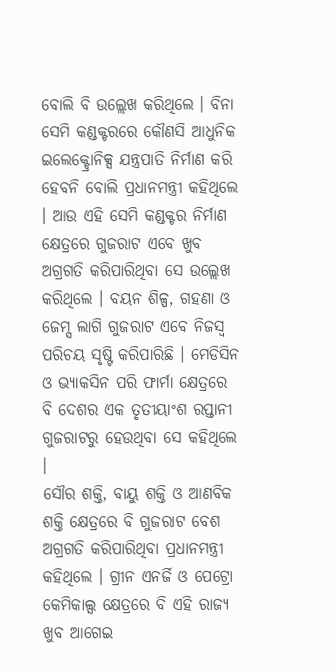ବୋଲି ବି ଉଲ୍ଲେଖ କରିଥିଲେ । ବିନା ସେମି କଣ୍ଡକ୍ଟରରେ କୌଣସି ଆଧୁନିକ ଇଲେକ୍ଟ୍ରୋନିକ୍ସ ଯନ୍ତ୍ରପାତି ନିର୍ମାଣ କରି ହେବନି ବୋଲି ପ୍ରଧାନମନ୍ତ୍ରୀ କହିଥିଲେ । ଆଉ ଏହି ସେମି କଣ୍ଡକ୍ଟର ନିର୍ମାଣ କ୍ଷେତ୍ରରେ ଗୁଜରାଟ ଏବେ ଖୁବ ଅଗ୍ରଗତି କରିପାରିଥିବା ସେ ଉଲ୍ଲେଖ କରିଥିଲେ । ବୟନ ଶିଳ୍ପ, ଗହଣା ଓ ଜେମ୍ସ ଲାଗି ଗୁଜରାଟ ଏବେ ନିଜସ୍ୱ ପରିଚୟ ସୃଷ୍ଟି କରିପାରିଛି । ମେଡିସିନ ଓ ଭ୍ୟାକସିନ ପରି ଫାର୍ମା କ୍ଷେତ୍ରରେ ବି ଦେଶର ଏକ ତୃତୀୟାଂଶ ରପ୍ତାନୀ ଗୁଜରାଟରୁ ହେଉଥିବା ସେ କହିଥିଲେ ।
ସୌର ଶକ୍ତି, ବାୟୁ ଶକ୍ତି ଓ ଆଣବିକ ଶକ୍ତି କ୍ଷେତ୍ରରେ ବି ଗୁଜରାଟ ବେଶ ଅଗ୍ରଗତି କରିପାରିଥିବା ପ୍ରଧାନମନ୍ତ୍ରୀ କହିଥିଲେ । ଗ୍ରୀନ ଏନର୍ଜି ଓ ପେଟ୍ରୋ କେମିକାଲ୍ସ କ୍ଷେତ୍ରରେ ବି ଏହି ରାଜ୍ୟ ଖୁବ ଆଗେଇ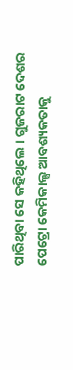ପାରିଥିବା ସେ କହିଥିଲେ । ଗୁଜରାଟ ଦେଶର ପେଟ୍ରୋ କେମିକାଲ୍ସ ଆବଶ୍ୟକତାକୁ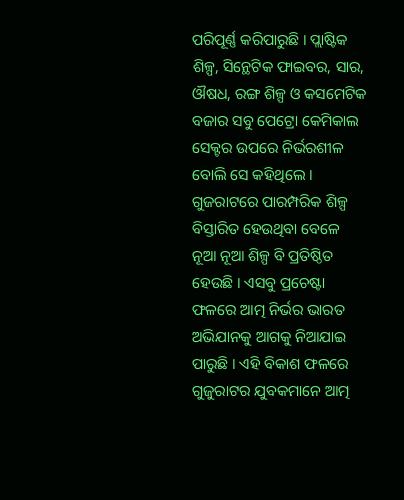ପରିପୂର୍ଣ୍ଣ କରିପାରୁଛି । ପ୍ଲାଷ୍ଟିକ ଶିଳ୍ପ, ସିନ୍ଥେଟିକ ଫାଇବର, ସାର, ଔଷଧ, ରଙ୍ଗ ଶିଳ୍ପ ଓ କସମେଟିକ ବଜାର ସବୁ ପେଟ୍ରୋ କେମିକାଲ ସେକ୍ଟର ଉପରେ ନିର୍ଭରଶୀଳ ବୋଲି ସେ କହିଥିଲେ । ଗୁଜରାଟରେ ପାରମ୍ପରିକ ଶିଳ୍ପ ବିସ୍ତାରିତ ହେଉଥିବା ବେଳେ ନୂଆ ନୂଆ ଶିଳ୍ପ ବି ପ୍ରତିଷ୍ଠିତ ହେଉଛି । ଏସବୁ ପ୍ରଚେଷ୍ଟା ଫଳରେ ଆତ୍ମ ନିର୍ଭର ଭାରତ ଅଭିଯାନକୁ ଆଗକୁ ନିଆଯାଇ ପାରୁଛି । ଏହି ବିକାଶ ଫଳରେ ଗୁଜୁରାଟର ଯୁବକମାନେ ଆତ୍ମ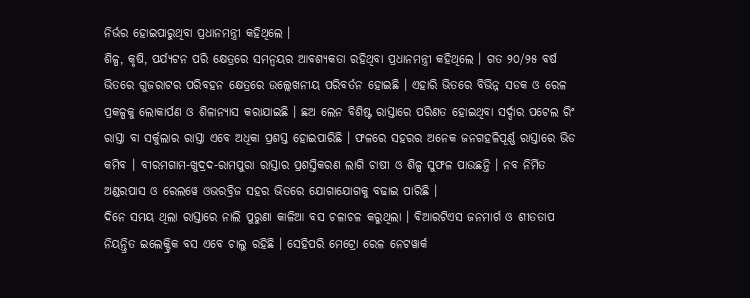ନିର୍ଭର ହୋଇପାରୁଥିବା ପ୍ରଧାନମନ୍ତ୍ରୀ କହିଥିଲେ ।
ଶିଳ୍ପ, କୃଷି, ପର୍ଯ୍ୟଟନ ପରି କ୍ଷେତ୍ରରେ ସମନ୍ୱୟର ଆବଶ୍ୟକତା ରହିଥିବା ପ୍ରଧାନମନ୍ତ୍ରୀ କହିଥିଲେ । ଗତ ୨୦/୨୫ ବର୍ଷ ଭିତରେ ଗୁଜରାଟର ପରିବହନ କ୍ଷେତ୍ରରେ ଉଲ୍ଲେଖନୀୟ ପରିବର୍ତନ ହୋଇଛି । ଏହାରି ଭିତରେ ବିଭିନ୍ନ ସଡକ ଓ ରେଳ ପ୍ରକଳ୍ପକୁ ଲୋକାର୍ପଣ ଓ ଶିଳାନ୍ୟାସ କରାଯାଇଛି । ଛଅ ଲେନ ବିଶିଷ୍ଟ ରାସ୍ତାରେ ପରିଣତ ହୋଇଥିବା ସର୍ଦ୍ଦାର ପଟେଲ ରିଂ ରାସ୍ତା ବା ସର୍କୁଲାର ରାସ୍ତା ଏବେ ଅଧିକା ପ୍ରଶସ୍ତ ହୋଇପାରିଛି । ଫଳରେ ସହରର ଅନେକ ଜନଗହଳିପୂର୍ଣ୍ଣ ରାସ୍ତାରେ ଭିଡ କମିବ । ବୀରମଗାମ-ଖୁଦ୍ରଦ-ରାମପୁରା ରାସ୍ତାର ପ୍ରଶସ୍ତିକରଣ ଲାଗି ଚାଷୀ ଓ ଶିଳ୍ପ ସୁଫଳ ପାଉଛନ୍ତି । ନବ ନିର୍ମିତ ଅଣ୍ଡରପାସ ଓ ରେଲୱେ ଓଭରବ୍ରିଜ ସହର ଭିତରେ ଯୋଗାଯୋଗକୁ ବଢାଇ ପାରିଛି ।
ଦିନେ ସମୟ ଥିଲା ରାସ୍ତାରେ ନାଲି ପୁରୁଣା କାଳିଆ ବସ ଚଳାଚଳ କରୁଥିଲା । ବିଆରଟିଏସ ଜନମାର୍ଗ ଓ ଶୀତତାପ ନିୟନ୍ତ୍ରିତ ଇଲେକ୍ଟ୍ରିକ ବସ ଏବେ ଚାଲୁ ରହିଛି । ସେହିପରି ମେଟ୍ରୋ ରେଳ ନେଟୱାର୍କ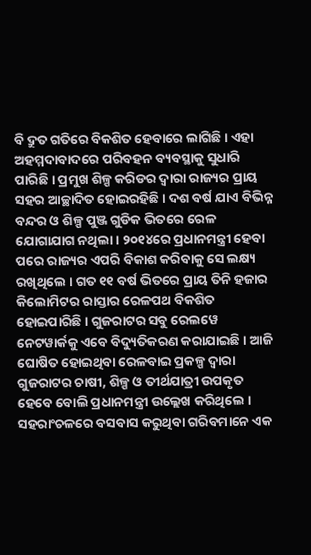ବି ଦ୍ରୁତ ଗତିରେ ବିକଶିତ ହେବାରେ ଲାଗିଛି । ଏହା ଅହମ୍ମଦାବାଦରେ ପରିବହନ ବ୍ୟବସ୍ଥାକୁ ସୁଧାରି ପାରିଛି । ପ୍ରମୁଖ ଶିଳ୍ପ କରିଡର ଦ୍ୱାରା ରାଜ୍ୟର ପ୍ରାୟ ସହର ଆଚ୍ଛାଦିତ ହୋଇରହିଛି । ଦଶ ବର୍ଷ ଯାଏ ବିଭିନ୍ନ ବନ୍ଦର ଓ ଶିଳ୍ପ ପୁଞ୍ଜ ଗୁଡିକ ଭିତରେ ରେଳ ଯୋଗାଯାଗ ନଥିଲା । ୨୦୧୪ରେ ପ୍ରଧାନମନ୍ତ୍ରୀ ହେବା ପରେ ରାଜ୍ୟର ଏପରି ବିକାଶ କରିବାକୁ ସେ ଲକ୍ଷ୍ୟ ରଖିଥିଲେ । ଗତ ୧୧ ବର୍ଷ ଭିତରେ ପ୍ରାୟ ତିନି ହଜାର କିଲୋମିଟର ରାସ୍ତାର ରେଳପଥ ବିକଶିତ ହୋଇପାରିଛି । ଗୁଜରାଟର ସବୁ ରେଲୱେ ନେଟୱାର୍କକୁ ଏବେ ବିଦ୍ୟୁତିକରଣ କରାଯାଇଛି । ଆଜି ଘୋଷିତ ହୋଇଥିବା ରେଳବାଇ ପ୍ରକଳ୍ପ ଦ୍ୱାରା ଗୁଜରାଟର ଚାଷୀ, ଶିଳ୍ପ ଓ ତୀର୍ଥଯାତ୍ରୀ ଉପକୃତ ହେବେ ବୋଲି ପ୍ରଧାନମନ୍ତ୍ରୀ ଉଲ୍ଲେଖ କରିଥିଲେ ।
ସହରାଂଚଳରେ ବସବାସ କରୁଥିବା ଗରିବମାନେ ଏକ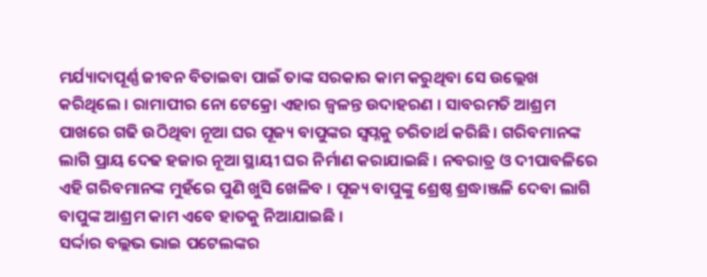ମର୍ଯ୍ୟାଦାପୂର୍ଣ୍ଣ ଜୀବନ ବିତାଇବା ପାଇଁ ତାଙ୍କ ସରକାର କାମ କରୁଥିବା ସେ ଉଲ୍ଲେଖ କରିଥିଲେ । ରାମାପୀର ନୋ ଟେକ୍ରୋ ଏହାର ଜ୍ୱଳନ୍ତ ଉଦାହରଣ । ସାବରମତି ଆଶ୍ରମ ପାଖରେ ଗଢି ଉଠିଥିବା ନୂଆ ଘର ପୂଜ୍ୟ ବାପୁଙ୍କର ସ୍ୱପ୍ନକୁ ଚରିତାର୍ଥ କରିଛି । ଗରିବମାନଙ୍କ ଲାଗି ପ୍ରାୟ ଦେଢ ହଜାର ନୂଆ ସ୍ଥାୟୀ ଘର ନିର୍ମାଣ କରାଯାଇଛି । ନବରାତ୍ର ଓ ଦୀପାବଳିରେ ଏହି ଗରିବମାନଙ୍କ ମୁହଁରେ ପୁଣି ଖୁସି ଖେଳିବ । ପୂଜ୍ୟ ବାପୁଙ୍କୁ ଶ୍ରେଷ୍ଠ ଶ୍ରଦ୍ଧାଞ୍ଜଳି ଦେବା ଲାଗି ବାପୁଙ୍କ ଆଶ୍ରମ କାମ ଏବେ ହାତକୁ ନିଆଯାଇଛି ।
ସର୍ଦ୍ଦାର ବଲ୍ଲଭ ଭାଇ ପଟେଲଙ୍କର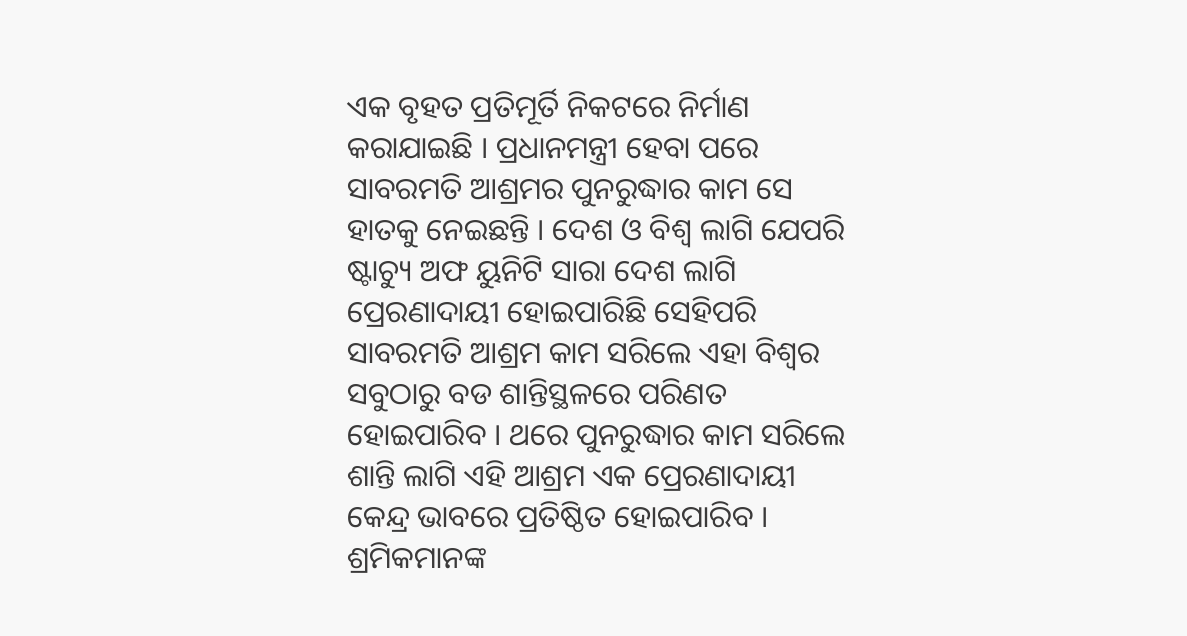ଏକ ବୃହତ ପ୍ରତିମୂର୍ତି ନିକଟରେ ନିର୍ମାଣ କରାଯାଇଛି । ପ୍ରଧାନମନ୍ତ୍ରୀ ହେବା ପରେ ସାବରମତି ଆଶ୍ରମର ପୁନରୁଦ୍ଧାର କାମ ସେ ହାତକୁ ନେଇଛନ୍ତି । ଦେଶ ଓ ବିଶ୍ୱ ଲାଗି ଯେପରି ଷ୍ଟାଚ୍ୟୁ ଅଫ ୟୁନିଟି ସାରା ଦେଶ ଲାଗି ପ୍ରେରଣାଦାୟୀ ହୋଇପାରିଛି ସେହିପରି ସାବରମତି ଆଶ୍ରମ କାମ ସରିଲେ ଏହା ବିଶ୍ୱର ସବୁଠାରୁ ବଡ ଶାନ୍ତିସ୍ଥଳରେ ପରିଣତ ହୋଇପାରିବ । ଥରେ ପୁନରୁଦ୍ଧାର କାମ ସରିଲେ ଶାନ୍ତି ଲାଗି ଏହି ଆଶ୍ରମ ଏକ ପ୍ରେରଣାଦାୟୀ କେନ୍ଦ୍ର ଭାବରେ ପ୍ରତିଷ୍ଠିତ ହୋଇପାରିବ ।
ଶ୍ରମିକମାନଙ୍କ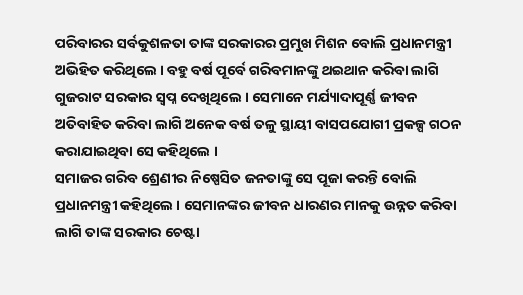ପରିବାରର ସର୍ବକୁଶଳତା ତାଙ୍କ ସରକାରର ପ୍ରମୁଖ ମିଶନ ବୋଲି ପ୍ରଧାନମନ୍ତ୍ରୀ ଅଭିହିତ କରିଥିଲେ । ବହୁ ବର୍ଷ ପୂର୍ବେ ଗରିବମାନଙ୍କୁ ଥଇଥାନ କରିବା ଲାଗି ଗୁଜରାଟ ସରକାର ସ୍ୱପ୍ନ ଦେଖିଥିଲେ । ସେମାନେ ମର୍ଯ୍ୟାଦାପୂର୍ଣ୍ଣ ଜୀବନ ଅତିବାହିତ କରିବା ଲାଗି ଅନେକ ବର୍ଷ ତଳୁ ସ୍ଥାୟୀ ବାସପଯୋଗୀ ପ୍ରକଳ୍ପ ଗଠନ କରାଯାଇଥିବା ସେ କହିଥିଲେ ।
ସମାଜର ଗରିବ ଶ୍ରେଣୀର ନିଷ୍ପେସିତ ଜନତାଙ୍କୁ ସେ ପୂଜା କରନ୍ତି ବୋଲି ପ୍ରଧାନମନ୍ତ୍ରୀ କହିଥିଲେ । ସେମାନଙ୍କର ଜୀବନ ଧାରଣର ମାନକୁ ଉନ୍ନତ କରିବା ଲାଗି ତାଙ୍କ ସରକାର ଚେଷ୍ଟା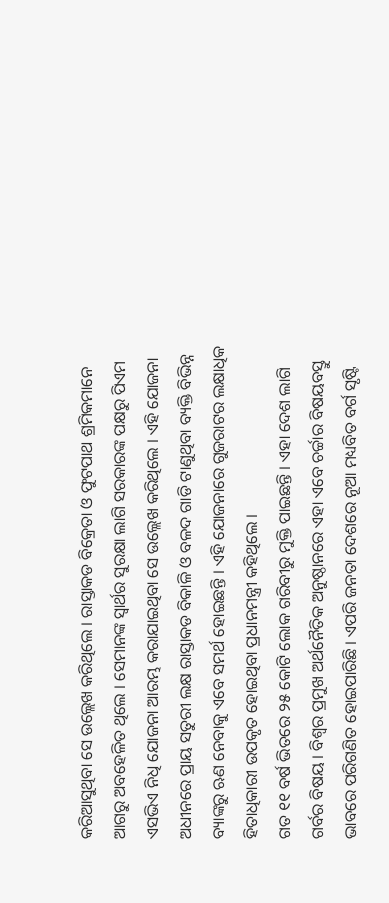କରିଆସୁଥିବା ସେ ଉଲ୍ଲେଖ କରିଥିଲେ । ରାସ୍ତାକଡ ବିକ୍ରେତା ଓ ଫୁଟପାଥ ଶ୍ରମିକମାନେ ଆଗରୁ ଅବହେଳିତ ଥିଲେ । ସେମାନଙ୍କ ସ୍ୱାର୍ଥର ସୁରକ୍ଷା ଲାଗି ସରକାରଙ୍କ ପକ୍ଷରୁ ପିଏମ ଏସଭିଏ ନିଧି ଯୋଜନା ଆରମ୍ଭ କରାଯାଇଥିବା ସେ ଉଲ୍ଲେଖ କରିଥିଲେ । ଏହି ଯୋଜନା ଅଧୀନରେ ପ୍ରାୟ ସତୁରୀ ଲକ୍ଷ ରାସ୍ତାକଡ ବିକାଳି ଓ ବଳଦ ଗାଡି ଟାଣୁଥିବା ବ୍ୟକ୍ତି ବିଭିନ୍ନ ବ୍ୟାଙ୍କରୁ ଋଣ ନେବାକୁ ଏବେ ସମର୍ଥ ହୋଇଛନ୍ତି । ଏହି ଯୋଜନାରେ ଗୁଜରାଟର ଲକ୍ଷାଧିକ ହିତାଧିକାରୀ ଉପକୃତ ହୋଇଥିବା ପ୍ରଧାନମନ୍ତ୍ରୀ କହିଥିଲେ ।
ଗତ ୧୧ ବର୍ଷ ଭିତରେ ୨୫ କୋଟି ଲୋକ ଗରିବୀରୁ ମୁକ୍ତି ପାଇଛନ୍ତି । ଏହା ଦେଶ ଲାଗି ଗର୍ବର ବିଷୟ । ବିଶ୍ୱର ପ୍ରମୁଖ ଅର୍ଥନୈତିକ ଅନୁଷ୍ଠାନରେ ଏହା ଏବେ ଚର୍ଚ୍ଚାର ବିଷୟବସ୍ତୁ ଭାବରେ ପରିଗଣିତ ହୋଇପାରିଛି । ଏପରି ଜନତା ଦେଶରେ ନୂଆ ମଧ୍ୟବିତ ବର୍ଗ ସୃଷ୍ଟି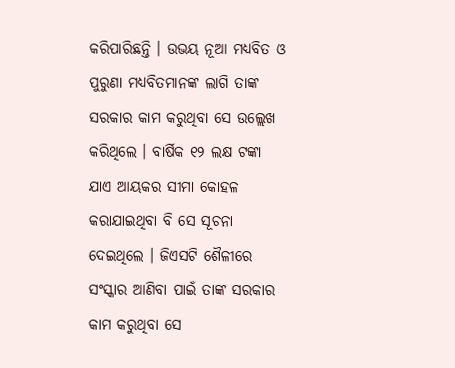କରିପାରିଛନ୍ତି । ଉଭୟ ନୂଆ ମଧ୍ୟବିତ ଓ ପୁରୁଣା ମଧ୍ୟବିତମାନଙ୍କ ଲାଗି ତାଙ୍କ ସରକାର କାମ କରୁଥିବା ସେ ଉଲ୍ଲେଖ କରିଥିଲେ । ବାର୍ଷିକ ୧୨ ଲକ୍ଷ ଟଙ୍କା ଯାଏ ଆୟକର ସୀମା କୋହଳ କରାଯାଇଥିବା ବି ସେ ସୂଚନା ଦେଇଥିଲେ । ଜିଏସଟି ଶୈଳୀରେ ସଂସ୍କାର ଆଣିବା ପାଇଁ ତାଙ୍କ ସରକାର କାମ କରୁଥିବା ସେ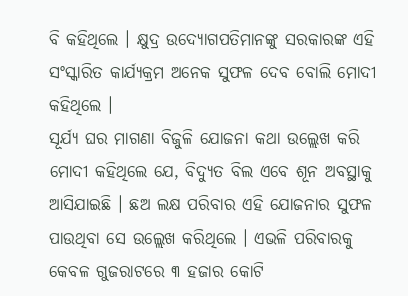ବି କହିଥିଲେ । କ୍ଷୁଦ୍ର ଉଦ୍ୟୋଗପତିମାନଙ୍କୁ ସରକାରଙ୍କ ଏହି ସଂସ୍କାରିତ କାର୍ଯ୍ୟକ୍ରମ ଅନେକ ସୁଫଳ ଦେବ ବୋଲି ମୋଦୀ କହିଥିଲେ ।
ସୂର୍ଯ୍ୟ ଘର ମାଗଣା ବିଜୁଳି ଯୋଜନା କଥା ଉଲ୍ଲେଖ କରି ମୋଦୀ କହିଥିଲେ ଯେ, ବିଦ୍ୟୁତ ବିଲ ଏବେ ଶୂନ ଅବସ୍ଥାକୁ ଆସିଯାଇଛି । ଛଅ ଲକ୍ଷ ପରିବାର ଏହି ଯୋଜନାର ସୁଫଳ ପାଉଥିବା ସେ ଉଲ୍ଲେଖ କରିଥିଲେ । ଏଭଳି ପରିବାରକୁ କେବଳ ଗୁଜରାଟରେ ୩ ହଜାର କୋଟି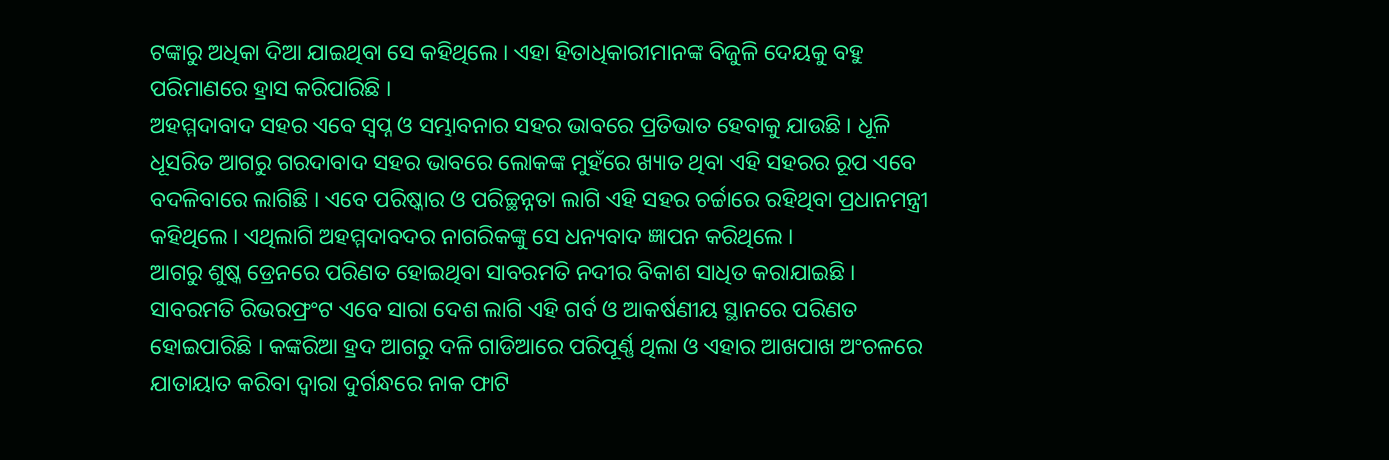ଟଙ୍କାରୁ ଅଧିକା ଦିଆ ଯାଇଥିବା ସେ କହିଥିଲେ । ଏହା ହିତାଧିକାରୀମାନଙ୍କ ବିଜୁଳି ଦେୟକୁ ବହୁ ପରିମାଣରେ ହ୍ରାସ କରିପାରିଛି ।
ଅହମ୍ମଦାବାଦ ସହର ଏବେ ସ୍ୱପ୍ନ ଓ ସମ୍ଭାବନାର ସହର ଭାବରେ ପ୍ରତିଭାତ ହେବାକୁ ଯାଉଛି । ଧୂଳି ଧୂସରିତ ଆଗରୁ ଗରଦାବାଦ ସହର ଭାବରେ ଲୋକଙ୍କ ମୁହଁରେ ଖ୍ୟାତ ଥିବା ଏହି ସହରର ରୂପ ଏବେ ବଦଳିବାରେ ଲାଗିଛି । ଏବେ ପରିଷ୍କାର ଓ ପରିଚ୍ଛନ୍ନତା ଲାଗି ଏହି ସହର ଚର୍ଚ୍ଚାରେ ରହିଥିବା ପ୍ରଧାନମନ୍ତ୍ରୀ କହିଥିଲେ । ଏଥିଲାଗି ଅହମ୍ମଦାବଦର ନାଗରିକଙ୍କୁ ସେ ଧନ୍ୟବାଦ ଜ୍ଞାପନ କରିଥିଲେ ।
ଆଗରୁ ଶୁଷ୍କ ଡ୍ରେନରେ ପରିଣତ ହୋଇଥିବା ସାବରମତି ନଦୀର ବିକାଶ ସାଧିତ କରାଯାଇଛି । ସାବରମତି ରିଭରଫ୍ରଂଟ ଏବେ ସାରା ଦେଶ ଲାଗି ଏହି ଗର୍ବ ଓ ଆକର୍ଷଣୀୟ ସ୍ଥାନରେ ପରିଣତ ହୋଇପାରିଛି । କଙ୍କରିଆ ହ୍ରଦ ଆଗରୁ ଦଳି ଗାଡିଆରେ ପରିପୂର୍ଣ୍ଣ ଥିଲା ଓ ଏହାର ଆଖପାଖ ଅଂଚଳରେ ଯାତାୟାତ କରିବା ଦ୍ୱାରା ଦୁର୍ଗନ୍ଧରେ ନାକ ଫାଟି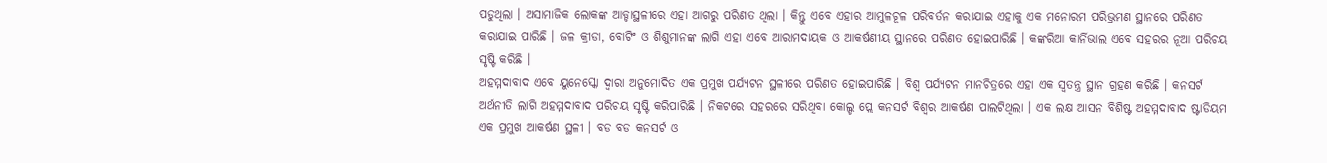ପଡୁଥିଲା । ଅସାମାଜିକ ଲୋକଙ୍କ ଆଡ୍ଡାସ୍ଥଳୀରେ ଏହା ଆଗରୁ ପରିଣତ ଥିଲା । କିନ୍ତୁ ଏବେ ଏହାର ଆମୁଳଚୂଳ ପରିବର୍ତନ କରାଯାଇ ଏହାକୁ ଏକ ମନୋରମ ପରିଭ୍ରମଣ ସ୍ଥାନରେ ପରିଣତ କରାଯାଇ ପାରିଛି । ଜଳ କ୍ରୀଡା, ବୋଟିଂ ଓ ଶିଶୁମାନଙ୍କ ଲାଗି ଏହା ଏବେ ଆରାମଦାୟକ ଓ ଆକର୍ଷଣୀୟ ସ୍ଥାନରେ ପରିଣତ ହୋଇପାରିଛି । କଙ୍କରିଆ କାର୍ନିଭାଲ ଏବେ ସହରର ନୂଆ ପରିଚୟ ସୃଷ୍ଟି କରିଛି ।
ଅହମ୍ମଦାବାଦ ଏବେ ୟୁନେସ୍କୋ ଦ୍ୱାରା ଅନୁମୋଦିତ ଏକ ପ୍ରମୁଖ ପର୍ଯ୍ୟଟନ ସ୍ଥଳୀରେ ପରିଣତ ହୋଇପାରିଛି । ବିଶ୍ୱ ପର୍ଯ୍ୟଟନ ମାନଚିତ୍ରରେ ଏହା ଏକ ସ୍ୱତନ୍ତ୍ର ସ୍ଥାନ ଗ୍ରହଣ କରିଛି । କନସର୍ଟ ଅର୍ଥନୀତି ଲାଗି ଅହମ୍ମଦାବାଦ ପରିଚୟ ସୃଷ୍ଟି କରିପାରିଛି । ନିକଟରେ ସହରରେ ସରିଥିବା କୋଲ୍ଡ ପ୍ଲେ କନସର୍ଟ ବିଶ୍ୱର ଆକର୍ଷଣ ପାଲଟିଥିଲା । ଏକ ଲକ୍ଷ ଆସନ ବିଶିଷ୍ଟ ଅହମ୍ମଦାବାଦ ଷ୍ଟାଡିୟମ ଏକ ପ୍ରମୁଖ ଆକର୍ଷଣ ସ୍ଥଳୀ । ବଡ ବଡ କନସର୍ଟ ଓ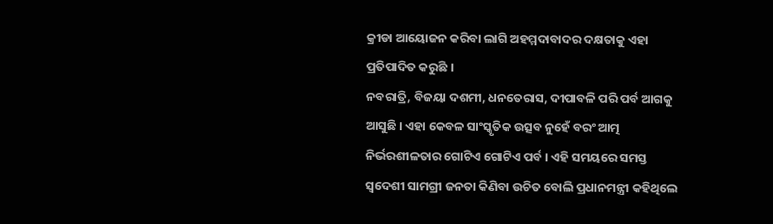କ୍ରୀଡା ଆୟୋଜନ କରିବା ଲାଗି ଅହମ୍ମଦାବାଦର ଦକ୍ଷତାକୁ ଏହା ପ୍ରତିପାଦିତ କରୁଛି ।
ନବରାତ୍ରି, ବିଜୟା ଦଶମୀ, ଧନତେରାସ, ଦୀପାବଳି ପରି ପର୍ବ ଆଗକୁ ଆସୁଛି । ଏହା କେବଳ ସାଂସ୍କୃତିକ ଉତ୍ସବ ନୁହେଁ ବରଂ ଆତ୍ମ ନିର୍ଭରଶୀଳତାର ଗୋଟିଏ ଗୋଟିଏ ପର୍ବ । ଏହି ସମୟରେ ସମସ୍ତ ସ୍ୱଦେଶୀ ସାମଗ୍ରୀ ଜନତା କିଣିବା ଉଚିତ ବୋଲି ପ୍ରଧାନମନ୍ତ୍ରୀ କହିଥିଲେ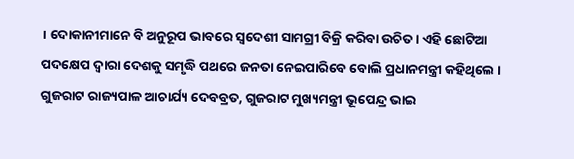। ଦୋକାନୀମାନେ ବି ଅନୁରୂପ ଭାବରେ ସ୍ୱଦେଶୀ ସାମଗ୍ରୀ ବିକ୍ରି କରିବା ଉଚିତ । ଏହି ଛୋଟିଆ ପଦକ୍ଷେପ ଦ୍ୱାରା ଦେଶକୁ ସମୃଦ୍ଧି ପଥରେ ଜନତା ନେଇପାରିବେ ବୋଲି ପ୍ରଧାନମନ୍ତ୍ରୀ କହିଥିଲେ ।
ଗୁଜରାଟ ରାଜ୍ୟପାଳ ଆଚାର୍ଯ୍ୟ ଦେବବ୍ରତ, ଗୁଜରାଟ ମୁଖ୍ୟମନ୍ତ୍ରୀ ଭୂପେନ୍ଦ୍ର ଭାଇ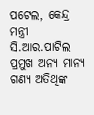ପଟେଲ, କେନ୍ଦ୍ର ମନ୍ତ୍ରୀ ସି.ଆର.ପାଟିଲ ପ୍ରମୁଖ ଅନ୍ୟ ମାନ୍ୟ ଗଣ୍ୟ ଅତିଥିଙ୍କ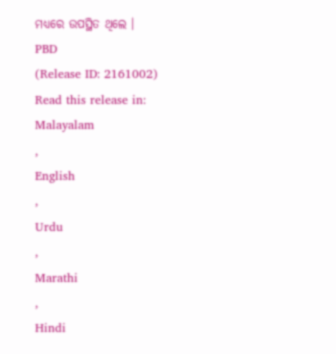ମଧ୍ୟରେ ଉପସ୍ଥିତ ଥିଲେ ।
PBD
(Release ID: 2161002)
Read this release in:
Malayalam
,
English
,
Urdu
,
Marathi
,
Hindi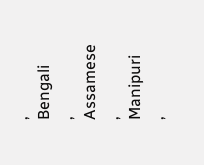,
Bengali
,
Assamese
,
Manipuri
,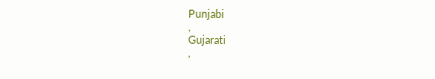Punjabi
,
Gujarati
,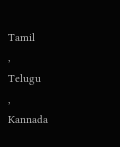Tamil
,
Telugu
,
Kannada